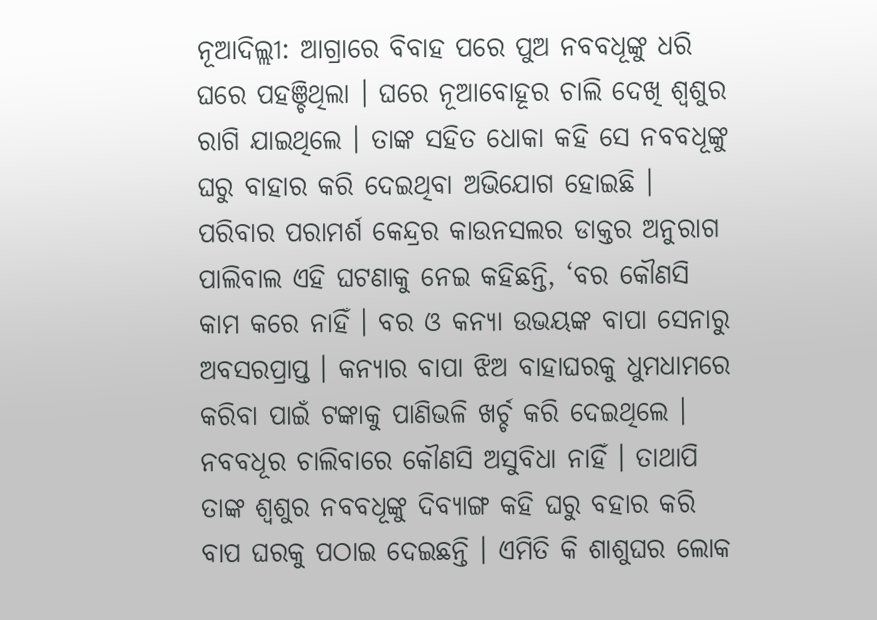ନୂଆଦିଲ୍ଲୀ: ଆଗ୍ରାରେ ବିବାହ ପରେ ପୁଅ ନବବଧୂଙ୍କୁ ଧରି ଘରେ ପହଞ୍ଚିଥିଲା । ଘରେ ନୂଆବୋହୂର ଚାଲି ଦେଖି ଶ୍ୱଶୁର ରାଗି ଯାଇଥିଲେ । ତାଙ୍କ ସହିତ ଧୋକା କହି ସେ ନବବଧୂଙ୍କୁ ଘରୁ ବାହାର କରି ଦେଇଥିବା ଅଭିଯୋଗ ହୋଇଛି । ପରିବାର ପରାମର୍ଶ କେନ୍ଦ୍ରର କାଉନସଲର ଡାକ୍ତର ଅନୁରାଗ ପାଲିବାଲ ଏହି ଘଟଣାକୁ ନେଇ କହିଛନ୍ତି, ‘ବର କୌଣସି କାମ କରେ ନାହିଁ । ବର ଓ କନ୍ୟା ଉଭୟଙ୍କ ବାପା ସେନାରୁ ଅବସରପ୍ରାପ୍ତ । କନ୍ୟାର ବାପା ଝିଅ ବାହାଘରକୁ ଧୁମଧାମରେ କରିବା ପାଇଁ ଟଙ୍କାକୁ ପାଣିଭଳି ଖର୍ଚ୍ଚ କରି ଦେଇଥିଲେ । ନବବଧୂର ଚାଲିବାରେ କୌଣସି ଅସୁବିଧା ନାହିଁ । ତାଥାପି ତାଙ୍କ ଶ୍ୱଶୁର ନବବଧୂଙ୍କୁ ଦିବ୍ୟାଙ୍ଗ କହି ଘରୁ ବହାର କରି ବାପ ଘରକୁ ପଠାଇ ଦେଇଛନ୍ତି । ଏମିତି କି ଶାଶୁଘର ଲୋକ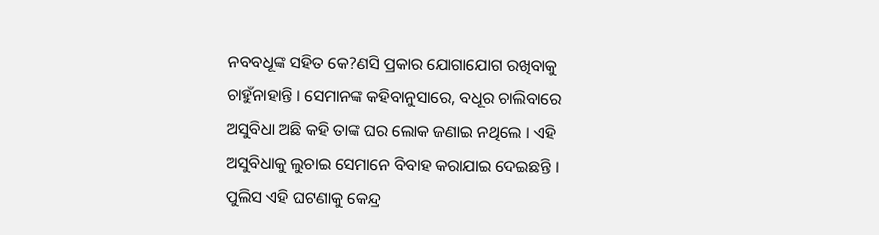ନବବଧୂଙ୍କ ସହିତ କେ?ଣସି ପ୍ରକାର ଯୋଗାଯୋଗ ରଖିବାକୁ ଚାହୁଁନାହାନ୍ତି । ସେମାନଙ୍କ କହିବାନୁସାରେ, ବଧୂର ଚାଲିବାରେ ଅସୁବିଧା ଅଛି କହି ତାଙ୍କ ଘର ଲୋକ ଜଣାଇ ନଥିଲେ । ଏହି ଅସୁବିଧାକୁ ଲୁଚାଇ ସେମାନେ ବିବାହ କରାଯାଇ ଦେଇଛନ୍ତି । ପୁଲିସ ଏହି ଘଟଣାକୁ କେନ୍ଦ୍ର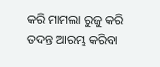କରି ମାମଲା ରୁଜୁ କରି ତଦନ୍ତ ଆରମ୍ଭ କରିବା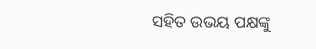ସହିତ ଉଭୟ ପକ୍ଷଙ୍କୁ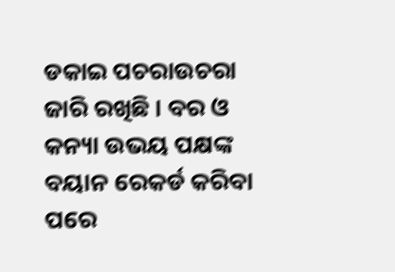ଡକାଇ ପଚରାଉଚରା ଜାରି ରଖିଛି । ବର ଓ କନ୍ୟା ଉଭୟ ପକ୍ଷଙ୍କ ବୟାନ ରେକର୍ଡ କରିବା ପରେ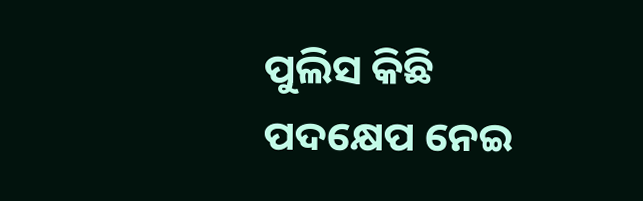ପୁଲିସ କିଛି ପଦକ୍ଷେପ ନେଇ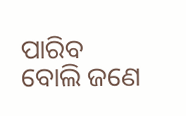ପାରିବ ବୋଲି ଜଣେ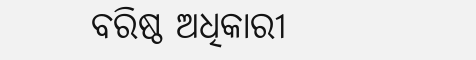ବରିଷ୍ଠ ଅଧିକାରୀ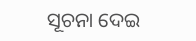ସୂଚନା ଦେଇ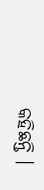କହିଛନ୍ତି ।